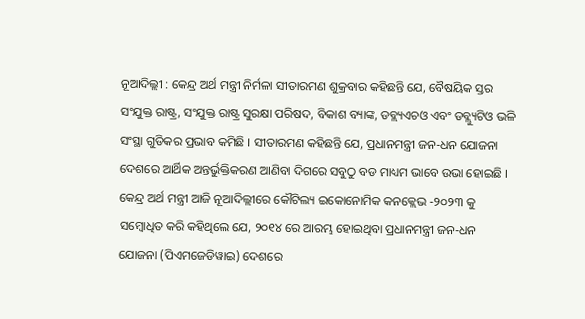ନୂଆଦିଲ୍ଲୀ : କେନ୍ଦ୍ର ଅର୍ଥ ମନ୍ତ୍ରୀ ନିର୍ମଳା ସୀତାରମଣ ଶୁକ୍ରବାର କହିଛନ୍ତି ଯେ, ବୈଷୟିକ ସ୍ତର ସଂଯୁକ୍ତ ରାଷ୍ଟ୍ର, ସଂଯୁକ୍ତ ରାଷ୍ଟ୍ର ସୁରକ୍ଷା ପରିଷଦ, ବିକାଶ ବ୍ୟାଙ୍କ, ଡବ୍ଲ୍ୟଏଚଓ ଏବଂ ଡବ୍ଲ୍ୟୁଟିଓ ଭଳି ସଂସ୍ଥା ଗୁଡିକର ପ୍ରଭାବ କମିଛି । ସୀତାରମଣ କହିଛନ୍ତି ଯେ, ପ୍ରଧାନମନ୍ତ୍ରୀ ଜନ-ଧନ ଯୋଜନା ଦେଶରେ ଆର୍ଥିକ ଅନ୍ତର୍ଭୁକ୍ତିକରଣ ଆଣିବା ଦିଗରେ ସବୁଠୁ ବଡ ମାଧ୍ୟମ ଭାବେ ଉଭା ହୋଇଛି ।
କେନ୍ଦ୍ର ଅର୍ଥ ମନ୍ତ୍ରୀ ଆଜି ନୂଆଦିଲ୍ଲୀରେ କୌଟିଲ୍ୟ ଇକୋନୋମିକ କନକ୍ଲେଭ -୨୦୨୩ କୁ ସମ୍ବୋଧିତ କରି କହିଥିଲେ ଯେ, ୨୦୧୪ ରେ ଆରମ୍ଭ ହୋଇଥିବା ପ୍ରଧାନମନ୍ତ୍ରୀ ଜନ-ଧନ ଯୋଜନା (ପିଏମଜେଡିୱାଇ) ଦେଶରେ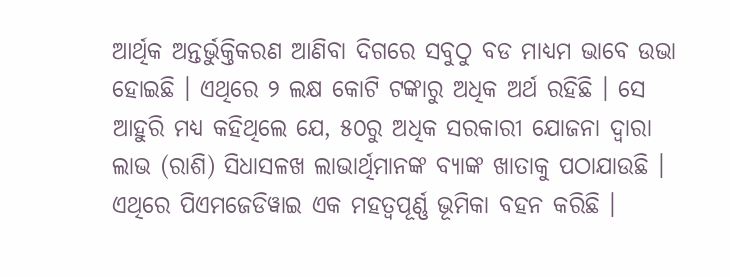ଆର୍ଥିକ ଅନ୍ତର୍ଭୁକ୍ତିକରଣ ଆଣିବା ଦିଗରେ ସବୁଠୁ ବଡ ମାଧ୍ୟମ ଭାବେ ଉଭା ହୋଇଛି । ଏଥିରେ ୨ ଲକ୍ଷ କୋଟି ଟଙ୍କାରୁ ଅଧିକ ଅର୍ଥ ରହିଛି । ସେ ଆହୁରି ମଧ୍ୟ କହିଥିଲେ ଯେ, ୫୦ରୁ ଅଧିକ ସରକାରୀ ଯୋଜନା ଦ୍ଵାରା ଲାଭ (ରାଶି) ସିଧାସଳଖ ଲାଭାର୍ଥିମାନଙ୍କ ବ୍ୟାଙ୍କ ଖାତାକୁ ପଠାଯାଉଛି । ଏଥିରେ ପିଏମଜେଡିୱାଇ ଏକ ମହତ୍ଵପୂର୍ଣ୍ଣ ଭୂମିକା ବହନ କରିଛି ।